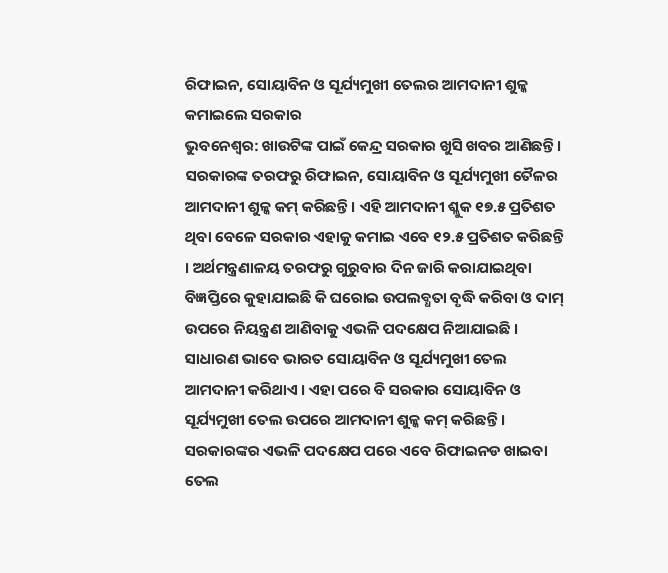ରିଫାଇନ, ସୋୟାବିନ ଓ ସୂର୍ଯ୍ୟମୁଖୀ ତେଲର ଆମଦାନୀ ଶୁଳ୍କ କମାଇଲେ ସରକାର
ଭୁବନେଶ୍ଵର: ଖାଉଟିଙ୍କ ପାଇଁ କେନ୍ଦ୍ର ସରକାର ଖୁସି ଖବର ଆଣିଛନ୍ତି । ସରକାରଙ୍କ ତରଫରୁ ରିଫାଇନ, ସୋୟାବିନ ଓ ସୂର୍ଯ୍ୟମୁଖୀ ତୈଳର ଆମଦାନୀ ଶୁଳ୍କ କମ୍ କରିଛନ୍ତି । ଏହି ଆମଦାନୀ ଶ୍ଳୁକ ୧୭.୫ ପ୍ରତିଶତ ଥିବା ବେଳେ ସରକାର ଏହାକୁ କମାଇ ଏବେ ୧୨.୫ ପ୍ରତିଶତ କରିଛନ୍ତି । ଅର୍ଥମନ୍ତ୍ରଣାଳୟ ତରଫରୁ ଗୁରୁବାର ଦିନ ଜାରି କରାଯାଇଥିବା ବିଜ୍ଞପ୍ତିରେ କୁହାଯାଇଛି କି ଘରୋଇ ଉପଲବ୍ଧତା ବୃଦ୍ଧି କରିବା ଓ ଦାମ୍ ଉପରେ ନିୟନ୍ତ୍ରଣ ଆଣିବାକୁ ଏଭଳି ପଦକ୍ଷେପ ନିଆଯାଇଛି ।
ସାଧାରଣ ଭାବେ ଭାରତ ସୋୟାବିନ ଓ ସୂର୍ଯ୍ୟମୁଖୀ ତେଲ ଆମଦାନୀ କରିଥାଏ । ଏହା ପରେ ବି ସରକାର ସୋୟାବିନ ଓ ସୂର୍ଯ୍ୟମୁଖୀ ତେଲ ଉପରେ ଆମଦାନୀ ଶୁଳ୍କ କମ୍ କରିଛନ୍ତି । ସରକାରଙ୍କର ଏଭଳି ପଦକ୍ଷେପ ପରେ ଏବେ ରିଫାଇନଡ ଖାଇବା ତେଲ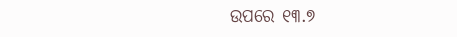ଉପରେ ୧୩.୭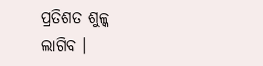ପ୍ରତିଶତ ଶୁଳ୍କ ଲାଗିବ ।